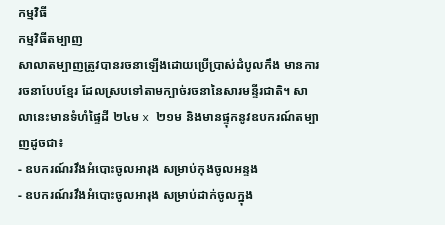កម្មវិធី
កម្មវិធីតម្បាញ
សាលាតម្បាញត្រូវបានរចនាឡើងដោយប្រើប្រាស់ដំបូលកឹង មានការរចនាបែបខ្មែរ ដែលស្របទៅតាមក្បាច់រចនានៃសារមន្ទីរជាតិ។ សាលានេះមានទំហំផ្ទៃដី ២៤ម x ២១ម និងមានផ្ទុកនូវឧបករណ៍តម្បាញដូចជា៖
- ឧបករណ៍រវឹងអំបោះចូលអារុង សម្រាប់កុងចូលអន្ទង
- ឧបករណ៍រវឹងអំបោះចូលអារុង សម្រាប់ដាក់ចូលក្នុង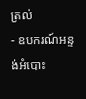ត្រល់
- ឧបករណ៍អន្ទង់អំបោះ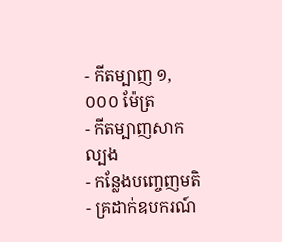- កីតម្បាញ ១,០០០ ម៉ែត្រ
- កីតម្បាញសាកល្បង
- កន្លែងបញ្ចេញមតិ
- គ្រដាក់ឧបករណ៍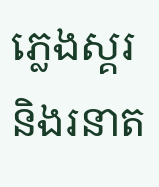ភ្លេងស្គរ និងរនាត